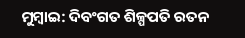ମୁମ୍ବାଇ: ଦିବଂଗତ ଶିଳ୍ପପତି ରତନ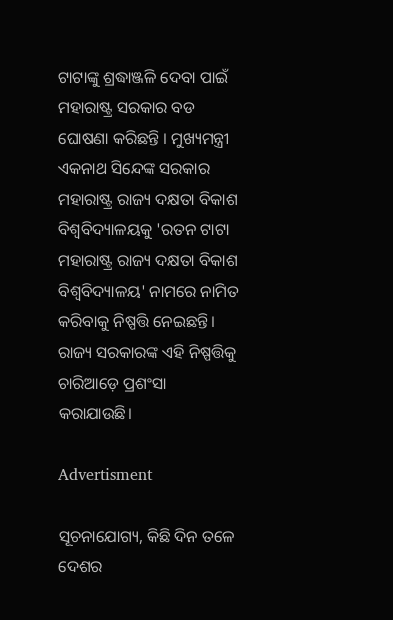ଟାଟାଙ୍କୁ ଶ୍ରଦ୍ଧାଞ୍ଜଳି ଦେବା ପାଇଁ ମହାରାଷ୍ଟ୍ର ସରକାର ବଡ ଘୋଷଣା କରିଛନ୍ତି । ମୁଖ୍ୟମନ୍ତ୍ରୀ ଏକନାଥ ସିନ୍ଦେଙ୍କ ସରକାର ମହାରାଷ୍ଟ୍ର ରାଜ୍ୟ ଦକ୍ଷତା ବିକାଶ ବିଶ୍ୱବିଦ୍ୟାଳୟକୁ 'ରତନ ଟାଟା ମହାରାଷ୍ଟ୍ର ରାଜ୍ୟ ଦକ୍ଷତା ବିକାଶ ବିଶ୍ୱବିଦ୍ୟାଳୟ' ନାମରେ ନାମିତ କରିବାକୁ ନିଷ୍ପତ୍ତି ନେଇଛନ୍ତି। ରାଜ୍ୟ ସରକାରଙ୍କ ଏହି ନିଷ୍ପତ୍ତିକୁ ଚାରିଆଡ଼େ ପ୍ରଶଂସା କରାଯାଉଛି।

Advertisment

ସୂଚନାଯୋଗ୍ୟ, କିଛି ଦିନ ତଳେ ଦେଶର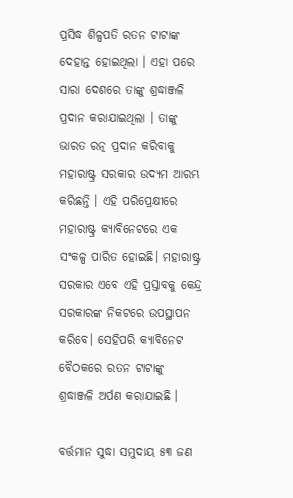ପ୍ରସିଦ୍ଧ ଶିଳ୍ପପତି ରତନ ଟାଟାଙ୍କ ଦେହାନ୍ତ ହୋଇଥିଲା । ଏହା ପରେ ସାରା ଦେଶରେ ତାଙ୍କୁ ଶ୍ରଦ୍ଧାଞ୍ଜଳି ପ୍ରଦାନ କରାଯାଇଥିଲା । ତାଙ୍କୁ ଭାରତ ରତ୍ନ ପ୍ରଦାନ କରିବାକୁ ମହାରାଷ୍ଟ୍ର ସରକାର ଉଦ୍ୟମ ଆରମ୍ଭ କରିଛନ୍ତି । ଏହି ପରିପ୍ରେକ୍ଷୀରେ ମହାରାଷ୍ଟ୍ର କ୍ୟାବିନେଟରେ ଏକ ସଂକଳ୍ପ ପାରିତ ହୋଇଛି। ମହାରାଷ୍ଟ୍ର ସରକାର ଏବେ ଏହି ପ୍ରସ୍ତାବକୁ କେନ୍ଦ୍ର ସରକାରଙ୍କ ନିକଟରେ ଉପସ୍ଥାପନ କରିବେ। ସେହିପରି କ୍ୟାବିନେଟ ବୈଠକରେ ରତନ ଟାଟାଙ୍କୁ ଶ୍ରଦ୍ଧାଞ୍ଜଳି ଅର୍ପଣ କରାଯାଇଛି ।

ବର୍ତ୍ତମାନ ସୁଦ୍ଧା ସମୁଦାୟ ୫୩ ଜଣ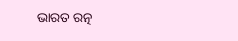ଭାରତ ରତ୍ନ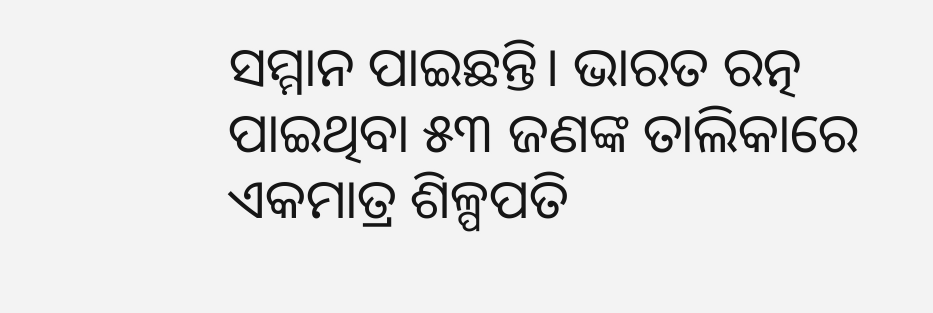ସମ୍ମାନ ପାଇଛନ୍ତି। ଭାରତ ରତ୍ନ ପାଇଥିବା ୫୩ ଜଣଙ୍କ ତାଲିକାରେ ଏକମାତ୍ର ଶିଳ୍ପପତି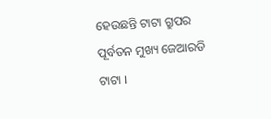ହେଉଛନ୍ତି ଟାଟା ଗ୍ରୁପର ପୂର୍ବତନ ମୁଖ୍ୟ ଜେଆରଡି ଟାଟା ।